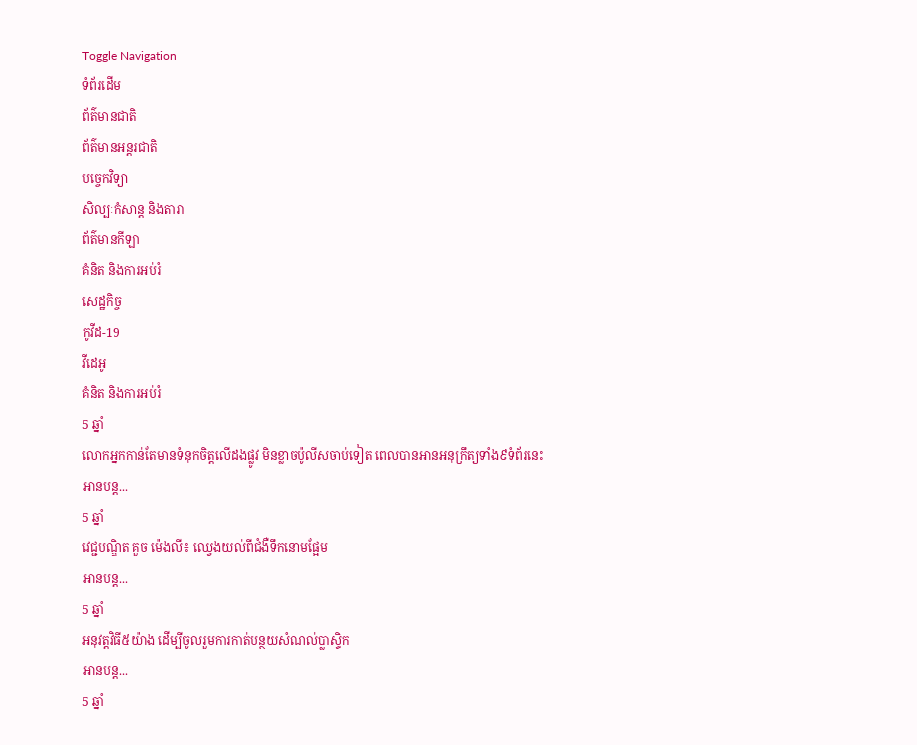Toggle Navigation
ទំព័រដើម
ព័ត៌មានជាតិ
ព័ត៌មានអន្តរជាតិ
បច្ចេកវិទ្យា
សិល្បៈកំសាន្ត និងតារា
ព័ត៌មានកីឡា
គំនិត និងការអប់រំ
សេដ្ឋកិច្ច
កូវីដ-19
វីដេអូ
គំនិត និងការអប់រំ
5 ឆ្នាំ
លោកអ្នកកាន់តែមានទំនុកចិត្តលើដងផ្លូវ មិនខ្លាចប៉ូលីសចាប់ទៀត ពេលបានអានអនុក្រឹត្យទាំង៩ទំព័រនេះ
អានបន្ត...
5 ឆ្នាំ
វេជ្ជបណ្ឌិត គួច ម៉េងលី៖ ឈ្វេងយល់ពីជំងឺទឹកនោមផ្អែម
អានបន្ត...
5 ឆ្នាំ
អនុវត្តវិធី៥យ៉ាង ដើម្បីចូលរួមការកាត់បន្ថយសំណល់ប្លាស្ទិក
អានបន្ត...
5 ឆ្នាំ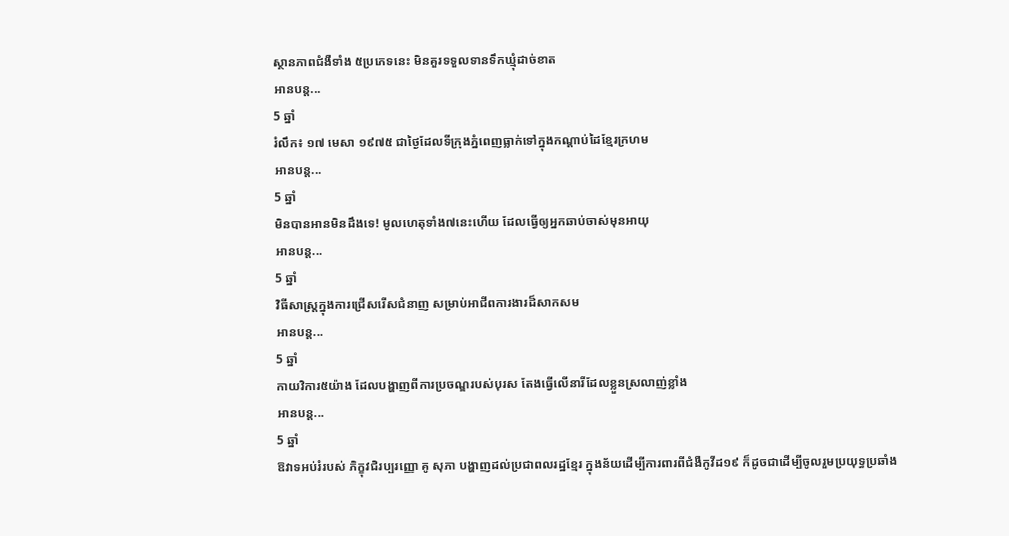ស្ថានភាពជំងឺទាំង ៥ប្រភេទនេះ មិនគួរទទួលទានទឹកឃ្មុំដាច់ខាត
អានបន្ត...
5 ឆ្នាំ
រំលឹក៖ ១៧ មេសា ១៩៧៥ ជាថ្ងៃដែលទីក្រុងភ្នំពេញធ្លាក់ទៅក្នុងកណ្ដាប់ដៃខ្មែរក្រហម
អានបន្ត...
5 ឆ្នាំ
មិនបានអានមិនដឹងទេ! មូលហេតុទាំង៧នេះហើយ ដែលធ្វើឲ្យអ្នកឆាប់ចាស់មុនអាយុ
អានបន្ត...
5 ឆ្នាំ
វិធីសាស្ដ្រក្នុងការជ្រើសរើសជំនាញ សម្រាប់អាជីពការងារដ៏សាកសម
អានបន្ត...
5 ឆ្នាំ
កាយវិការ៥យ៉ាង ដែលបង្ហាញពីការប្រចណ្ឌរបស់បុរស តែងធ្វើលើនារីដែលខ្លួនស្រលាញ់ខ្លាំង
អានបន្ត...
5 ឆ្នាំ
ឱវាទអប់រំរបស់ ភិក្ខុវជិរប្បរញ្ញោ គូ សុភា បង្ហាញដល់ប្រជាពលរដ្ឋខ្មែរ ក្នុងន័យដើម្បីការពារពីជំងឺកូវីដ១៩ ក៏ដូចជាដើម្បីចូលរួមប្រយុទ្ធប្រឆាំង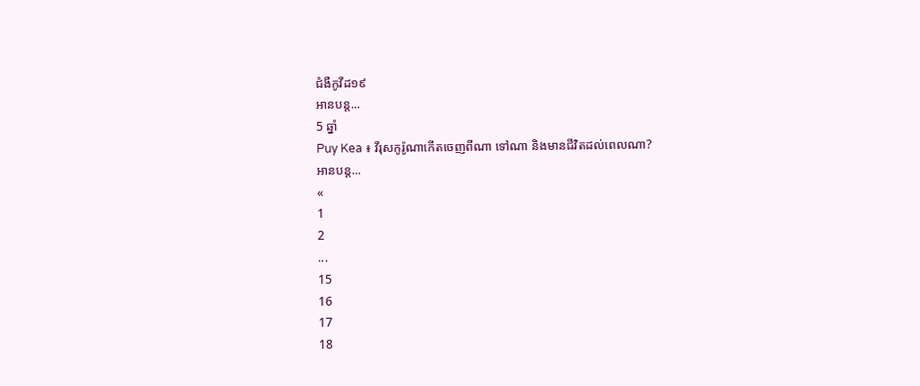ជំងឺកូវីដ១៩
អានបន្ត...
5 ឆ្នាំ
Puy Kea ៖ វីរុសកូរ៉ូណាកើតចេញពីណា ទៅណា និងមានជីវិតដល់ពេលណា?
អានបន្ត...
«
1
2
...
15
16
17
18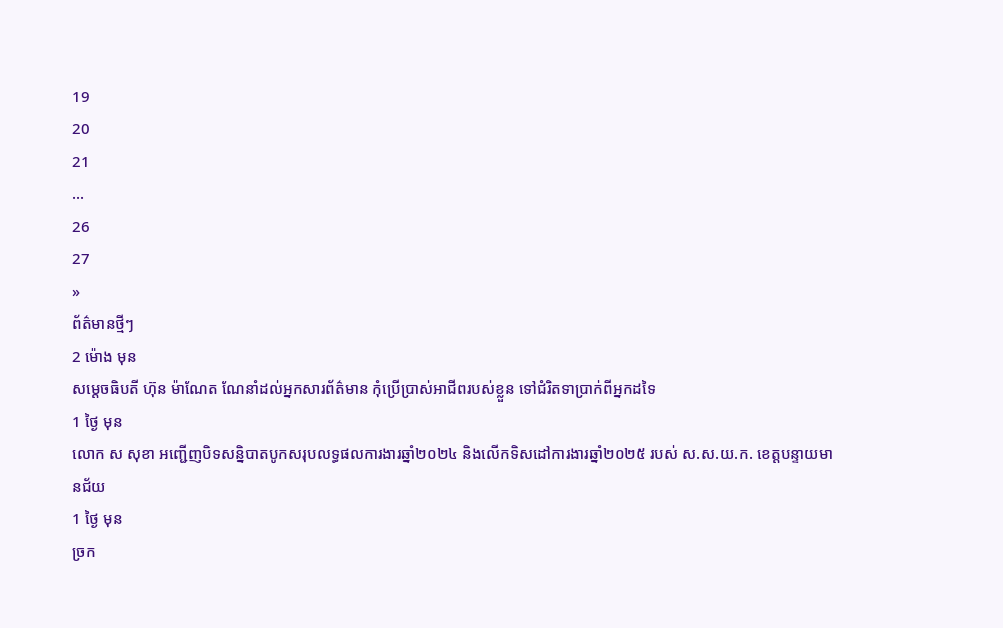19
20
21
...
26
27
»
ព័ត៌មានថ្មីៗ
2 ម៉ោង មុន
សម្ដេចធិបតី ហ៊ុន ម៉ាណែត ណែនាំដល់អ្នកសារព័ត៌មាន កុំប្រើប្រាស់អាជីពរបស់ខ្លួន ទៅជំរិតទាប្រាក់ពីអ្នកដទៃ
1 ថ្ងៃ មុន
លោក ស សុខា អញ្ជើញបិទសន្និបាតបូកសរុបលទ្ធផលការងារឆ្នាំ២០២៤ និងលើកទិសដៅការងារឆ្នាំ២០២៥ របស់ ស.ស.យ.ក. ខេត្តបន្ទាយមានជ័យ
1 ថ្ងៃ មុន
ច្រក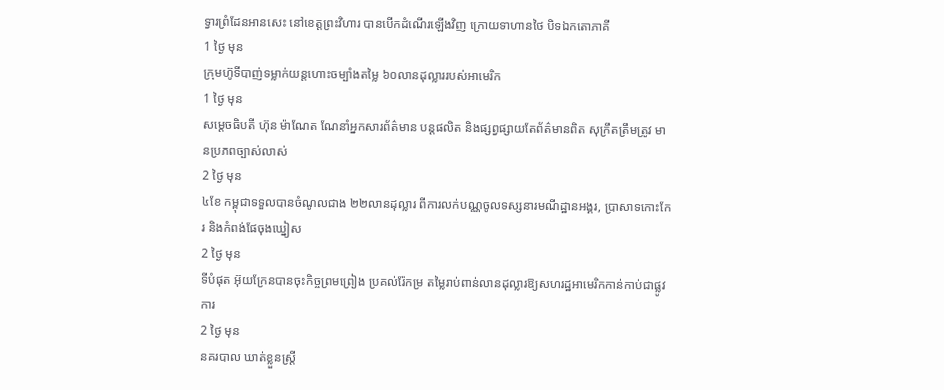ទ្វារព្រំដែនអានសេះ នៅខេត្តព្រះវិហារ បានបើកដំណើរឡើងវិញ ក្រោយទាហានថៃ បិទឯកតោភាគី
1 ថ្ងៃ មុន
ក្រុមហ៊ូទីបាញ់ទម្លាក់យន្តហោះចម្បាំងតម្លៃ ៦០លានដុល្លាររបស់អាមេរិក
1 ថ្ងៃ មុន
សម្តេចធិបតី ហ៊ុន ម៉ាណែត ណែនាំអ្នកសារព័ត៌មាន បន្តផលិត និងផ្សព្វផ្សាយតែព័ត៌មានពិត សុក្រឹតត្រឹមត្រូវ មានប្រភពច្បាស់លាស់
2 ថ្ងៃ មុន
៤ខែ កម្ពុជាទទួលបានចំណូលជាង ២២លានដុល្លារ ពីការលក់បណ្ណចូលទស្សនារមណីដ្ឋានអង្គរ, ប្រាសាទកោះកែរ និងកំពង់ផែចុងឃ្នៀស
2 ថ្ងៃ មុន
ទីបំផុត អ៊ុយក្រែនបានចុះកិច្ចព្រមព្រៀង ប្រគល់រ៉ែកម្រ តម្លៃរាប់ពាន់លានដុល្លារឱ្យសហរដ្ឋអាមេរិកកាន់កាប់ជាផ្លូវការ
2 ថ្ងៃ មុន
នគរបាល ឃាត់ខ្លួនស្ត្រី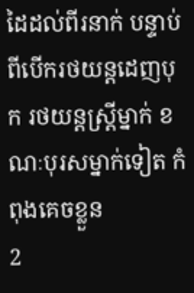ដៃដល់ពីរនាក់ បន្ទាប់ពីបើករថយន្ដដេញបុក រថយន្ដស្ត្រីម្នាក់ ខណៈបុរសម្នាក់ទៀត កំពុងគេចខ្លួន
2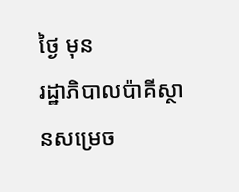ថ្ងៃ មុន
រដ្ឋាភិបាលប៉ាគីស្ថានសម្រេច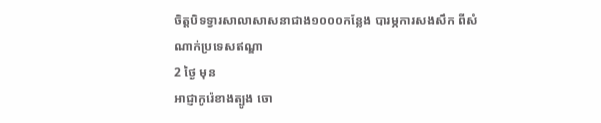ចិត្តបិទទ្វារសាលាសាសនាជាង១០០០កន្លែង បារម្ភការសងសឹក ពីសំណាក់ប្រទេសឥណ្ឌា
2 ថ្ងៃ មុន
អាជ្ញាកូរ៉េខាងត្បូង ចោ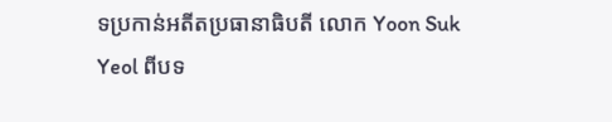ទប្រកាន់អតីតប្រធានាធិបតី លោក Yoon Suk Yeol ពីបទ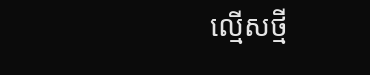ល្មើសថ្មី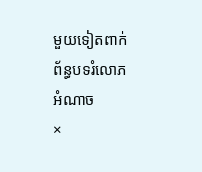មួយទៀតពាក់ព័ន្ធបទរំលោភអំណាច
×